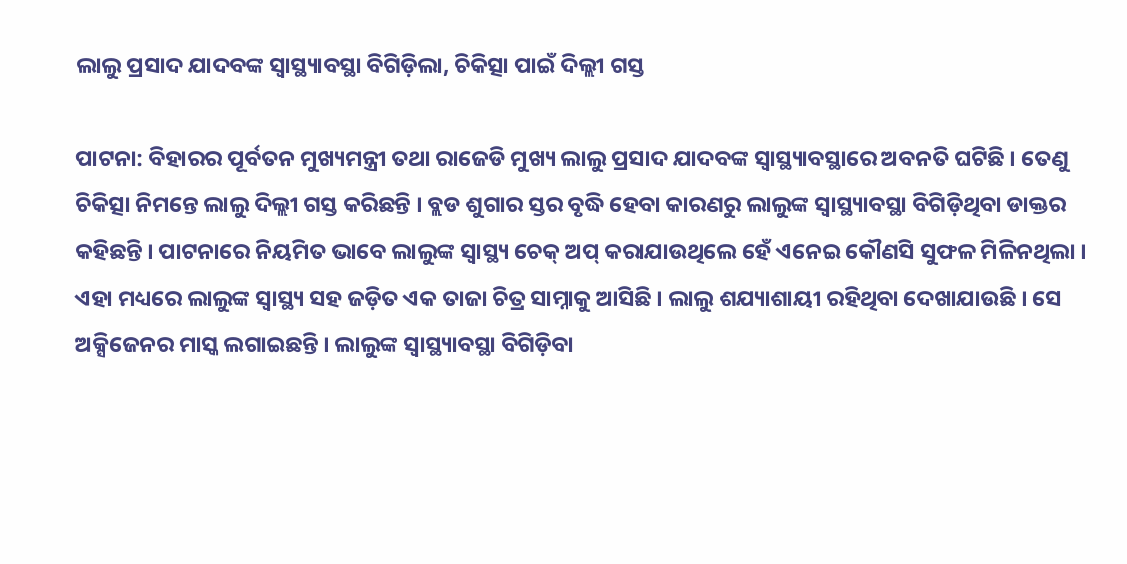ଲାଲୁ ପ୍ରସାଦ ଯାଦବଙ୍କ ସ୍ବାସ୍ଥ୍ୟାବସ୍ଥା ବିଗିଡ଼ିଲା, ଚିକିତ୍ସା ପାଇଁ ଦିଲ୍ଲୀ ଗସ୍ତ

ପାଟନା: ବିହାରର ପୂର୍ବତନ ମୁଖ୍ୟମନ୍ତ୍ରୀ ତଥା ରାଜେଡି ମୁଖ୍ୟ ଲାଲୁ ପ୍ରସାଦ ଯାଦବଙ୍କ ସ୍ବାସ୍ଥ୍ୟାବସ୍ଥାରେ ଅବନତି ଘଟିଛି । ତେଣୁ ଚିକିତ୍ସା ନିମନ୍ତେ ଲାଲୁ ଦିଲ୍ଲୀ ଗସ୍ତ କରିଛନ୍ତି । ବ୍ଲଡ ଶୁଗାର ସ୍ତର ବୃଦ୍ଧି ହେବା କାରଣରୁ ଲାଲୁଙ୍କ ସ୍ବାସ୍ଥ୍ୟାବସ୍ଥା ବିଗିଡ଼ିଥିବା ଡାକ୍ତର କହିଛନ୍ତି । ପାଟନାରେ ନିୟମିତ ଭାବେ ଲାଲୁଙ୍କ ସ୍ବାସ୍ଥ୍ୟ ଚେକ୍ ଅପ୍ କରାଯାଉଥିଲେ ହେଁ ଏନେଇ କୌଣସି ସୁଫଳ ମିଳିନଥିଲା ।
ଏହା ମଧ୍ୟରେ ଲାଲୁଙ୍କ ସ୍ବାସ୍ଥ୍ୟ ସହ ଜଡ଼ିତ ଏକ ତାଜା ଚିତ୍ର ସାମ୍ନାକୁ ଆସିଛି । ଲାଲୁ ଶଯ୍ୟାଶାୟୀ ରହିଥିବା ଦେଖାଯାଉଛି । ସେ ଅକ୍ସିଜେନର ମାସ୍କ ଲଗାଇଛନ୍ତି । ଲାଲୁଙ୍କ ସ୍ବାସ୍ଥ୍ୟାବସ୍ଥା ବିଗିଡ଼ିବା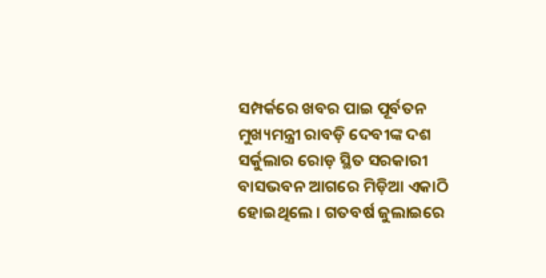ସମ୍ପର୍କରେ ଖବର ପାଇ ପୂର୍ବତନ ମୁଖ୍ୟମନ୍ତ୍ରୀ ରାବଡ଼ି ଦେବୀଙ୍କ ଦଶ ସର୍କୁଲାର ରୋଡ଼ ସ୍ଥିତ ସରକାରୀ ବାସଭବନ ଆଗରେ ମିଡ଼ିଆ ଏକାଠି ହୋଇଥିଲେ । ଗତବର୍ଷ ଜୁଲାଇରେ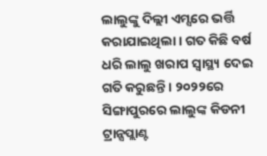ଲାଲୁଙ୍କୁ ଦିଲ୍ଲୀ ଏମ୍ସରେ ଭର୍ତ୍ତି କରାଯାଇଥିଲା । ଗତ କିଛି ବର୍ଷ ଧରି ଲାଲୁ ଖରାପ ସ୍ବାସ୍ଥ୍ୟ ଦେଇ ଗତି କରୁଛନ୍ତି । ୨୦୨୨ରେ ସିଙ୍ଗାପୁରରେ ଲାଲୁଙ୍କ କିଡନୀ ଟ୍ରାନ୍ସପ୍ଲାଣ୍ଟ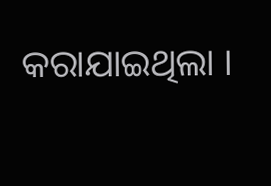କରାଯାଇଥିଲା ।